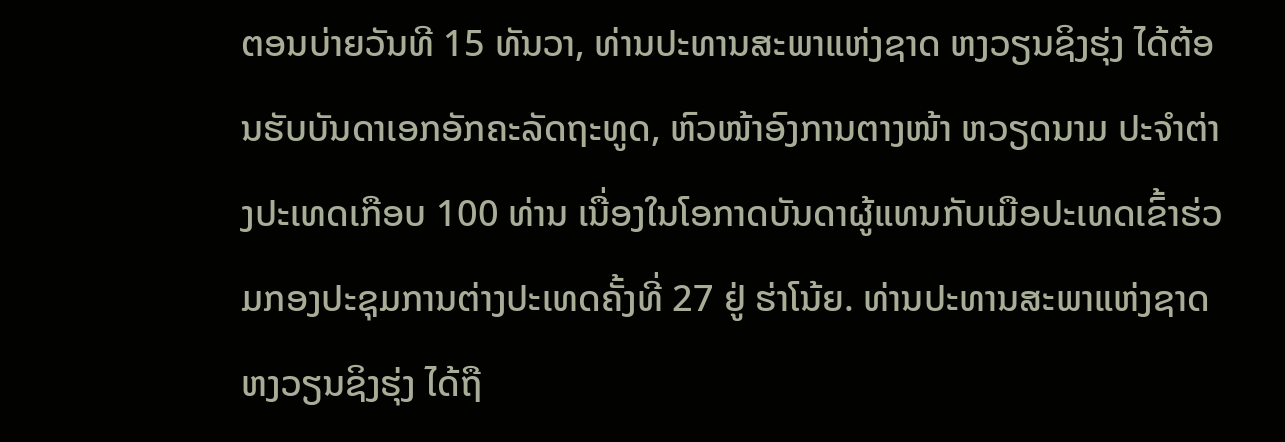ຕອນບ່າຍວັນທີ 15 ທັນວາ, ທ່ານປະທານສະພາແຫ່ງຊາດ ຫງວຽນຊິງຮຸ່ງ ໄດ້ຕ້ອນຮັບບັນດາເອກອັກຄະລັດຖະທູດ, ຫົວໜ້າອົງການຕາງໜ້າ ຫວຽດນາມ ປະຈຳຕ່າງປະເທດເກືອບ 100 ທ່ານ ເນື່ອງໃນໂອກາດບັນດາຜູ້ແທນກັບເມືອປະເທດເຂົ້າຮ່ວມກອງປະຊຸມການຕ່າງປະເທດຄັ້ງທີ່ 27 ຢູ່ ຮ່າໂນ້ຍ. ທ່ານປະທານສະພາແຫ່ງຊາດ ຫງວຽນຊິງຮຸ່ງ ໄດ້ຖື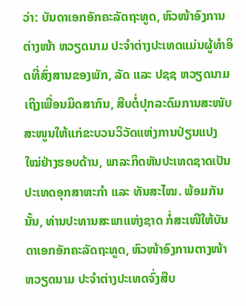ວ່າ: ບັນດາເອກອັກຄະລັດຖະທູດ, ຫົວໜ້າອົງການຕ່າງໜ້າ ຫວຽດນາມ ປະຈຳຕ່າງປະເທດແມ່ນຜູ້ທຳອິດທີ່ສົ່ງສານຂອງພັກ, ລັດ ແລະ ປຊຊ ຫວຽດນາມ ເຖິງເພື່ອນມິດສາກົນ, ສືບຕໍ່ປຸກລະດົມການສະໜັບສະໜູນໃຫ້ແກ່ຂະບວນວິວັດແຫ່ງການປ່ຽນແປງໃໝ່ຢ່າງຮອບດ້ານ, ພາລະກິດຫັນປະເທດຊາດເປັນປະເທດອຸກສາຫະກຳ ແລະ ທັນສະໄໝ. ພ້ອມກັນນັ້ນ, ທ່ານປະທານສະພາແຫ່ງຊາດ ກໍ່ສະເໜີໃຫ້ບັນດາເອກອັກຄະລັດຖະທູດ, ຫົວໜ້າອົງການຕາງໜ້າ ຫວຽດນາມ ປະຈຳຕ່າງປະເທດຈົ່ງສືບ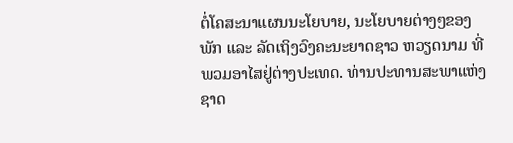ຕໍ່ໂຄສະນາແຜນນະໂຍບາຍ, ນະໂຍບາຍຕ່າງໆຂອງພັກ ແລະ ລັດເຖິງວົງຄະນະຍາດຊາວ ຫວຽດນາມ ທີ່ພວມອາໄສຢູ່ຕ່າງປະເທດ. ທ່ານປະທານສະພາແຫ່ງຊາດ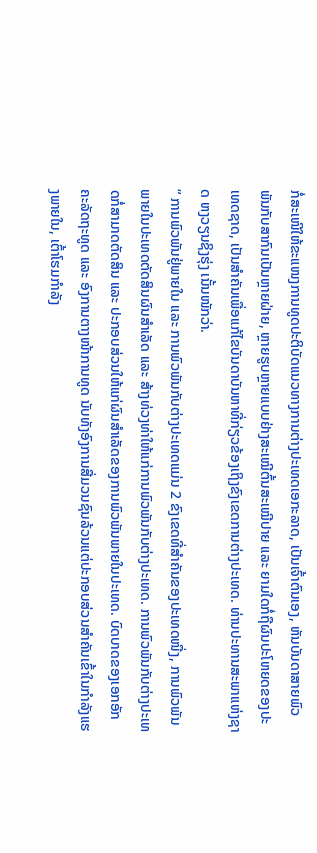ກໍ່ສະເໜີໃຫ້ຂະແໜງການທູດປະຕິບັດແນວທາງການຕ່າງປະເທດເອກະລາດ, ເປັນເຈົ້າຕົນເອງ, ຫັນບັນດາສາຍພົວພັນກັບສາກົນເປັນຫຼາຍຝ່າຍ, ຫຼາຍຮູບຫຼາຍແບບຢ່າງສະເໝີຕົ້ນສະເໝີປາຍ ແລະ ຍາມໃດກໍ່ຖືຜົນປະໂຫຍດຂອງປະເທດຊາດ, ເປັນສຳຄັນເພື່ອແກ້ໄຂບັນດາບັນຫາທີ່ກ່ຽວຂ້ອງເຖິງຂົງເຂດການຕ່າງປະເທດ. ທ່ານປະທານສະພາແຫ່ງຊາດ ຫງວຽນຊິງຮຸ່ງ ເນັ້ນໜັກວ່າ.
“ ການພົວພັນຢູ່ພາຍໃນ ແລະ ການພົວພັນກັບຕ່າງປະເທດແມ່ນ 2 ຂົງເຂດທີ່ສຳຄັນຂອງປະເທດໜື່ງ, ການພົວພັນພາຍໃນປະເທດຕັດສິນຜົນສຳເລັດ ແລະ ສ້າງທ່ວງທ່າໃຫ້ແກ່ການພົວພັນກັບຕ່າງປະເທດ. ການພົວພັນກັບຕ່າງປະເທດກໍ່ສາມາດຕັດສິນ ແລະ ປະກອບສ່ວນໃຫ້ແກ່ຜົນສຳເລັດຂອງການພົວພັນພາຍໃນປະເທດ. ບົດບາດຂອງເອກອັກຄະລັດຖະທູດ ແລະ ອົງການຕາງໜ້າການທູດ ນັບທັງອົງການສື່ມວນຊົນລ້ວນແຕ່ປະກອບສ່ວນສຳຄັນເຂົ້າໃນກຳລັງແຮງພາຍໃນ, ເຕົ້າໂຮມກຳລັງ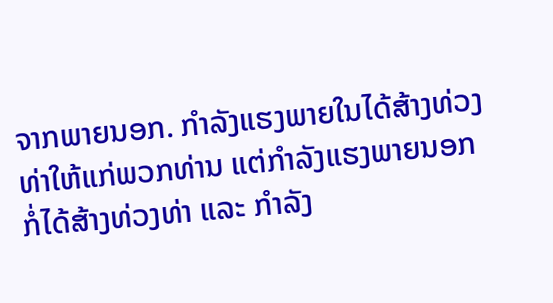ຈາກພາຍນອກ. ກຳລັງແຮງພາຍໃນໄດ້ສ້າງທ່ວງທ່າໃຫ້ແກ່ພວກທ່ານ ແຕ່ກຳລັງແຮງພາຍນອກກໍ່ໄດ້ສ້າງທ່ວງທ່າ ແລະ ກຳລັງ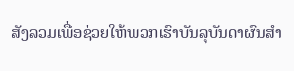ສັງລວມເພື່ອຊ່ວຍໃຫ້ພວກເຮົາບັນລຸບັນດາຜົນສຳ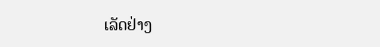ເລັດຢ່າງ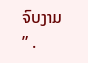ຈົບງາມ ” .